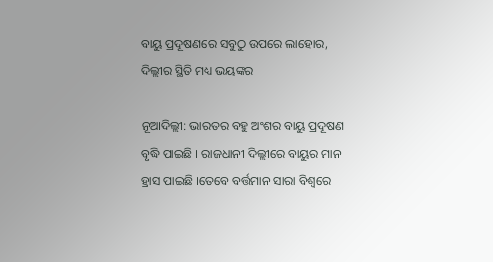ବାୟୁ ପ୍ରଦୂଷଣରେ ସବୁଠୁ ଉପରେ ଲାହୋର, ଦିଲ୍ଲୀର ସ୍ଥିତି ମଧ୍ୟ ଭୟଙ୍କର

ନୂଆଦିଲ୍ଲୀ: ଭାରତର ବହୁ ଅଂଶର ବାୟୁ ପ୍ରଦୂଷଣ ବୃଦ୍ଧି ପାଇଛି । ରାଜଧାନୀ ଦିଲ୍ଲୀରେ ବାୟୁର ମାନ ହ୍ରାସ ପାଇଛି ।ତେବେ ବର୍ତ୍ତମାନ ସାରା ବିଶ୍ୱରେ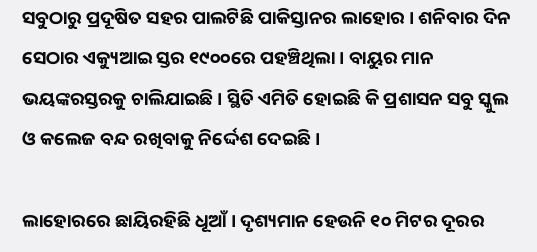ସବୁଠାରୁ ପ୍ରଦୂଷିତ ସହର ପାଲଟିଛି ପାକିସ୍ତାନର ଲାହୋର । ଶନିବାର ଦିନ ସେଠାର ଏକ୍ୟୁଆଇ ସ୍ତର ୧୯୦୦ରେ ପହଞ୍ଚିଥିଲା । ବାୟୁର ମାନ ଭୟଙ୍କରସ୍ତରକୁ ଚାଲିଯାଇଛି । ସ୍ଥିତି ଏମିତି ହୋଇଛି କି ପ୍ରଶାସନ ସବୁ ସ୍କୁଲ ଓ କଲେଜ ବନ୍ଦ ରଖିବାକୁ ନିର୍ଦ୍ଦେଶ ଦେଇଛି ।

ଲାହୋରରେ ଛାୟିରହିଛି ଧୂଆଁ । ଦୃଶ୍ୟମାନ ହେଉନି ୧୦ ମିଟର ଦୂରର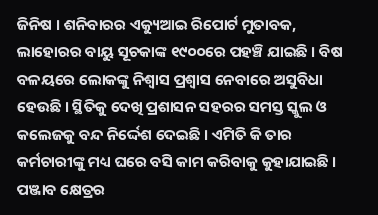ଜିନିଷ । ଶନିବାରର ଏକ୍ୟୁଆଇ ରିପୋର୍ଟ ମୁତାବକ, ଲାହୋରର ବାୟୁ ସୂଚକାଙ୍କ ୧୯୦୦ରେ ପହଞ୍ଚି ଯାଇଛି । ବିଷ ବଳୟରେ ଲୋକଙ୍କୁ ନିଶ୍ୱାସ ପ୍ରଶ୍ୱାସ ନେବାରେ ଅସୁବିଧା ହେଉଛି । ସ୍ଥିତିକୁ ଦେଖି ପ୍ରଶାସନ ସହରର ସମସ୍ତ ସ୍କୁଲ ଓ କଲେଜକୁ ବନ୍ଦ ନିର୍ଦ୍ଦେଶ ଦେଇଛି । ଏମିତି କି ତାର କର୍ମଚାରୀଙ୍କୁ ମଧ୍ୟ ଘରେ ବସି କାମ କରିବାକୁ କୁହାଯାଇଛି । ପଞ୍ଜାବ କ୍ଷେତ୍ରର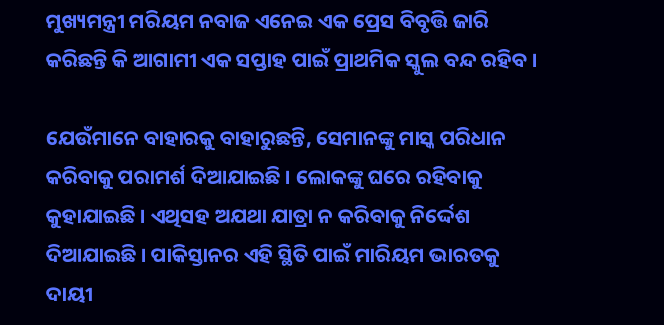ମୁଖ୍ୟମନ୍ତ୍ରୀ ମରିୟମ ନବାଜ ଏନେଇ ଏକ ପ୍ରେସ ବିବୃତ୍ତି ଜାରି କରିଛନ୍ତି କି ଆଗାମୀ ଏକ ସପ୍ତାହ ପାଇଁ ପ୍ରାଥମିକ ସ୍କୁଲ ବନ୍ଦ ରହିବ ।

ଯେଉଁମାନେ ବାହାରକୁ ବାହାରୁଛନ୍ତି, ସେମାନଙ୍କୁ ମାସ୍କ ପରିଧାନ କରିବାକୁ ପରାମର୍ଶ ଦିଆଯାଇଛି । ଲୋକଙ୍କୁ ଘରେ ରହିବାକୁ କୁହାଯାଇଛି । ଏଥିସହ ଅଯଥା ଯାତ୍ରା ନ କରିବାକୁ ନିର୍ଦ୍ଦେଶ ଦିଆଯାଇଛି । ପାକିସ୍ତାନର ଏହି ସ୍ଥିତି ପାଇଁ ମାରିୟମ ଭାରତକୁ ଦାୟୀ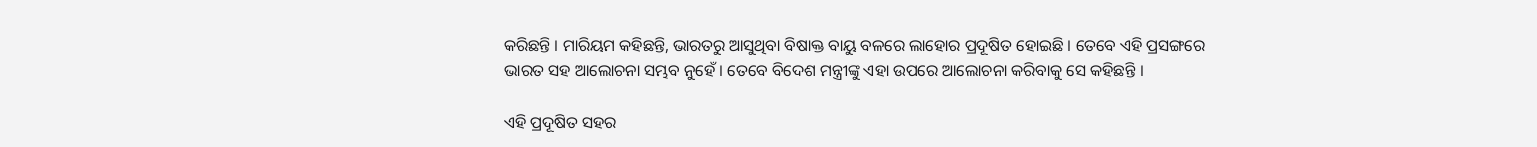କରିଛନ୍ତି । ମାରିୟମ କହିଛନ୍ତି, ଭାରତରୁ ଆସୁଥିବା ବିଷାକ୍ତ ବାୟୁ ବଳରେ ଲାହୋର ପ୍ରଦୂଷିତ ହୋଇଛି । ତେବେ ଏହି ପ୍ରସଙ୍ଗରେ ଭାରତ ସହ ଆଲୋଚନା ସମ୍ଭବ ନୁହେଁ । ତେବେ ବିଦେଶ ମନ୍ତ୍ରୀଙ୍କୁ ଏହା ଉପରେ ଆଲୋଚନା କରିବାକୁ ସେ କହିଛନ୍ତି ।

ଏହି ପ୍ରଦୂଷିତ ସହର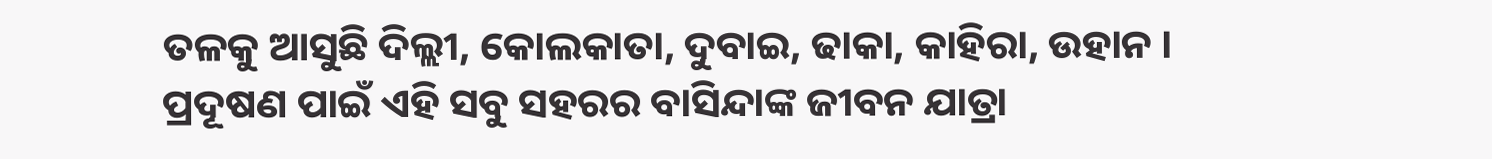ତଳକୁ ଆସୁଛି ଦିଲ୍ଲୀ, କୋଲକାତା, ଦୁବାଇ, ଢାକା, କାହିରା, ଉହାନ । ପ୍ରଦୂଷଣ ପାଇଁ ଏହି ସବୁ ସହରର ବାସିନ୍ଦାଙ୍କ ଜୀବନ ଯାତ୍ରା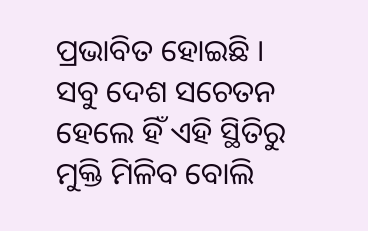ପ୍ରଭାବିତ ହୋଇଛି । ସବୁ ଦେଶ ସଚେତନ ହେଲେ ହିଁ ଏହି ସ୍ଥିତିରୁ ମୁକ୍ତି ମିଳିବ ବୋଲି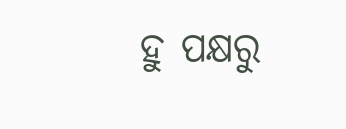ହୁ ପକ୍ଷରୁ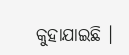କୁହାଯାଇଛି ।